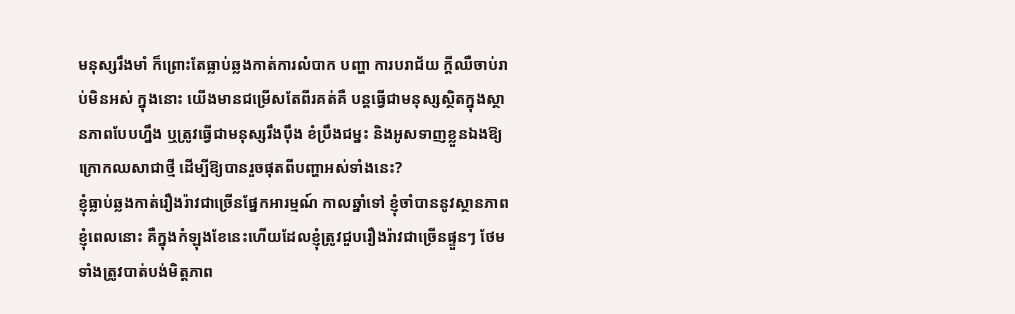មនុស្សរឹងមាំ ក៏ព្រោះតែធ្លាប់ឆ្លងកាត់ការលំបាក បញ្ហា ការបរាជ័យ ក្ដីឈឺចាប់រាប់មិនអស់ ក្នុងនោះ យើងមានជម្រើសតែពីរគត់គឺ បន្តធ្វើជាមនុស្សស្ថិតក្នុងស្ថានភាពបែបហ្នឹង ឬត្រូវធ្វើជាមនុស្សរឹងប៉ឹង ខំប្រឹងជម្នះ និងអូសទាញខ្លួនឯងឱ្យក្រោកឈសាជាថ្មី ដើម្បីឱ្យបានរួចផុតពីបញ្ហាអស់ទាំងនេះ?
ខ្ញុំធ្លាប់ឆ្លងកាត់រឿងរ៉ាវជាច្រើនផ្នែកអារម្មណ៍ កាលឆ្នាំទៅ ខ្ញុំចាំបាននូវស្ថានភាពខ្ញុំពេលនោះ គឺក្នុងកំឡុងខែនេះហើយដែលខ្ញុំត្រូវជួបរឿងរ៉ាវជាច្រើនផ្ទួនៗ ថែមទាំងត្រូវបាត់បង់មិត្តភាព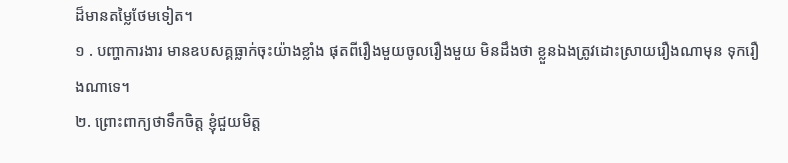ដ៏មានតម្លៃថែមទៀត។
១ . បញ្ហាការងារ មានឧបសគ្គធ្លាក់ចុះយ៉ាងខ្លាំង ផុតពីរឿងមួយចូលរឿងមួយ មិនដឹងថា ខ្លួនឯងត្រូវដោះស្រាយរឿងណាមុន ទុករឿងណាទេ។
២. ព្រោះពាក្យថាទឹកចិត្ត ខ្ញុំជួយមិត្ត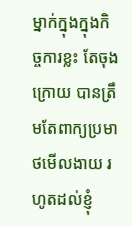ម្នាក់ក្នុងក្នុងកិច្ចការខ្លះ តែចុងក្រោយ បានត្រឹមតែពាក្យប្រមាថមើលងាយ រហូតដល់ខ្ញុំ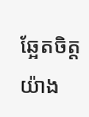ឆ្អែតចិត្តយ៉ាង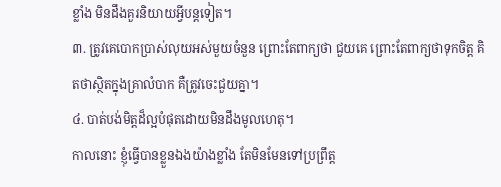ខ្លាំង មិនដឹងគួរនិយាយអ្វីបន្តទៀត។
៣. ត្រូវគេបោកប្រាស់លុយអស់មួយចំនួន ព្រោះតែពាក្យថា ជួយគេ ព្រោះតែពាក្យថាទុកចិត្ត គិតថាស្ថិតក្នុងគ្រាលំបាក គឺត្រូវចេះជួយគ្នា។
៤. បាត់បង់មិត្តដ៏ល្អបំផុតដោយមិនដឹងមូលហេតុ។
កាលនោះ ខ្ញុំធ្វើបានខ្លួនឯងយ៉ាងខ្លាំង តែមិនមែនទៅប្រព្រឹត្ត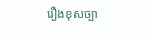រឿងខុសច្បា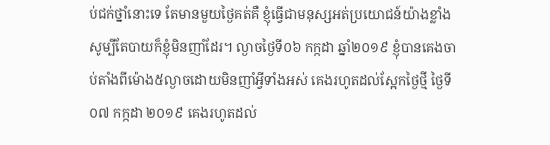ប់ជក់ថ្នាំនោះទេ តែមានមួយថ្ងៃគត់គឺ ខ្ញុំធ្វើជាមនុស្សអត់ប្រយោជន៍យ៉ាងខ្លាំង សូម្បីតែបាយក៏ខ្ញុំមិនញាំដែរ។ ល្ងាចថ្ងៃទី០៦ កក្កដា ឆ្នាំ២០១៩ ខ្ញុំបានគេងចាប់តាំងពីម៉ោង៥ល្ងាចដោយមិនញាំអ្វីទាំងអស់ គេងរហូតដល់ស្អែកថ្ងៃថ្មី ថ្ងៃទី០៧ កក្កដា ២០១៩ គេងរហូតដល់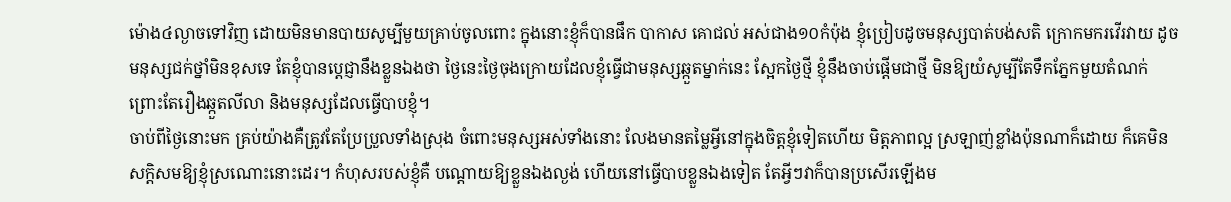ម៉ោង៤ល្ងាចទៅវិញ ដោយមិនមានបាយសូម្បីមួយគ្រាប់ចូលពោះ ក្នុងនោះខ្ញុំក៏បានផឹក បាកាស គោជល់ អស់ជាង១០កំប៉ុង ខ្ញុំប្រៀបដូចមនុស្សបាត់បង់សតិ ក្រោកមករវើរវាយ ដូចមនុស្សជក់ថ្នាំមិនខុសទេ តែខ្ញុំបានប្ដេជ្ញានឹងខ្លួនឯងថា ថ្ងៃនេះថ្ងៃចុងក្រោយដែលខ្ញុំធ្វើជាមនុស្សឆ្កួតម្នាក់នេះ ស្អែកថ្ងៃថ្មី ខ្ញុំនឹងចាប់ផ្ដើមជាថ្មី មិនឱ្យយំសូម្បីតែទឹកភ្នែកមួយតំណក់ ព្រោះតែរឿងឆ្កួតលីលា និងមនុស្សដែលធ្វើបាបខ្ញុំ។
ចាប់ពីថ្ងៃនោះមក គ្រប់យ៉ាងគឺត្រូវតែប្រែប្រួលទាំងស្រុង ចំពោះមនុស្សអស់ទាំងនោះ លែងមានតម្លៃអ្វីនៅក្នុងចិត្តខ្ញុំទៀតហើយ មិត្តភាពល្អ ស្រឡាញ់ខ្លាំងប៉ុនណាក៏ដោយ ក៏គេមិនសក្តិសមឱ្យខ្ញុំស្រណោះនោះដេរ។ កំហុសរបស់ខ្ញុំគឺ បណ្ដោយឱ្យខ្លួនឯងល្ងង់ ហើយនៅធ្វើបាបខ្លួនឯងទៀត តែអ្វីៗវាក៏បានប្រសើរឡើងម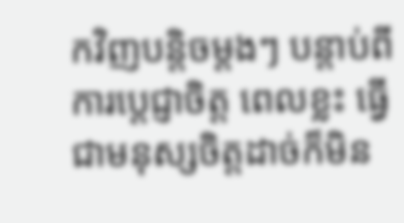កវិញបន្តិចម្ដងៗ បន្តាប់ពីការប្ដេជ្ញាចិត្ត ពេលខ្លះ ធ្វើជាមនុស្សចិត្តដាច់ក៏មិន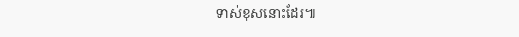ទាស់ខុសនោះដែរ៕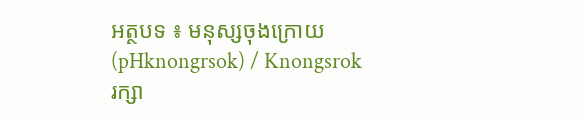អត្ថបទ ៖ មនុស្សចុងក្រោយ (pHknongrsok) / Knongsrok
រក្សា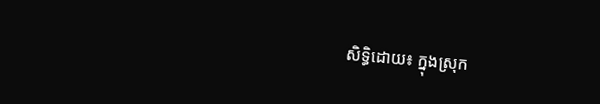សិទ្ធិដោយ៖ ក្នុងស្រុក